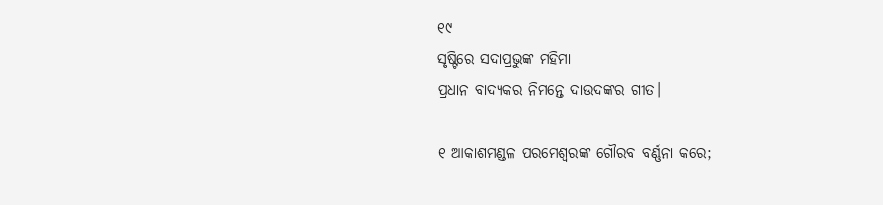୧୯
ସୃଷ୍ଟିରେ ସଦାପ୍ରଭୁଙ୍କ ମହିମା
ପ୍ରଧାନ ବାଦ୍ୟକର ନିମନ୍ତେ ଦାଉଦଙ୍କର ଗୀତ।

୧ ଆକାଶମଣ୍ଡଳ ପରମେଶ୍ଵରଙ୍କ ଗୌରବ ବର୍ଣ୍ଣନା କରେ;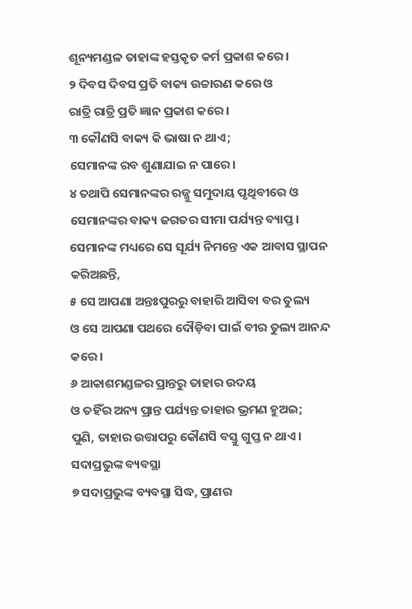ଶୂନ୍ୟମଣ୍ଡଳ ତାହାଙ୍କ ହସ୍ତକୃତ କର୍ମ ପ୍ରକାଶ କରେ।
୨ ଦିବସ ଦିବସ ପ୍ରତି ବାକ୍ୟ ଉଚ୍ଚାରଣ କରେ ଓ
ରାତ୍ରି ରାତ୍ରି ପ୍ରତି ଜ୍ଞାନ ପ୍ରକାଶ କରେ।
୩ କୌଣସି ବାକ୍ୟ କି ଭାଷା ନ ଥାଏ;
ସେମାନଙ୍କ ରବ ଶୁଣାଯାଇ ନ ପାରେ।
୪ ତଥାପି ସେମାନଙ୍କର ରଜ୍ଜୁ ସମୁଦାୟ ପୃଥିବୀରେ ଓ
ସେମାନଙ୍କର ବାକ୍ୟ ଜଗତର ସୀମା ପର୍ଯ୍ୟନ୍ତ ବ୍ୟାପ୍ତ।
ସେମାନଙ୍କ ମଧ୍ୟରେ ସେ ସୂର୍ଯ୍ୟ ନିମନ୍ତେ ଏକ ଆବାସ ସ୍ଥାପନ କରିଅଛନ୍ତି,
୫ ସେ ଆପଣା ଅନ୍ତଃପୁରରୁ ବାହାରି ଆସିବା ବର ତୁଲ୍ୟ
ଓ ସେ ଆପଣା ପଥରେ ଦୌଡ଼ିବା ପାଇଁ ବୀର ତୁଲ୍ୟ ଆନନ୍ଦ କରେ।
୬ ଆକାଶମଣ୍ଡଳର ପ୍ରାନ୍ତରୁ ତାହାର ଉଦୟ
ଓ ତହିଁର ଅନ୍ୟ ପ୍ରାନ୍ତ ପର୍ଯ୍ୟନ୍ତ ତାହାର ଭ୍ରମଣ ହୁଅଇ;
ପୁଣି, ତାହାର ଉତ୍ତାପରୁ କୌଣସି ବସ୍ତୁ ଗୁପ୍ତ ନ ଥାଏ।
ସଦାପ୍ରଭୁଙ୍କ ବ୍ୟବସ୍ଥା
୭ ସଦାପ୍ରଭୁଙ୍କ ବ୍ୟବସ୍ଥା ସିଦ୍ଧ, ପ୍ରାଣର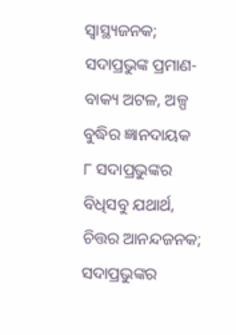ସ୍ୱାସ୍ଥ୍ୟଜନକ;
ସଦାପ୍ରଭୁଙ୍କ ପ୍ରମାଣ-ବାକ୍ୟ ଅଟଳ, ଅଳ୍ପ ବୁଦ୍ଧିର ଜ୍ଞାନଦାୟକ
୮ ସଦାପ୍ରଭୁଙ୍କର ବିଧିସବୁ ଯଥାର୍ଥ, ଚିତ୍ତର ଆନନ୍ଦଜନକ;
ସଦାପ୍ରଭୁଙ୍କର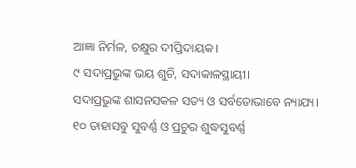ଆଜ୍ଞା ନିର୍ମଳ, ଚକ୍ଷୁର ଦୀପ୍ତିଦାୟକ।
୯ ସଦାପ୍ରଭୁଙ୍କ ଭୟ ଶୁଚି, ସଦାକାଳସ୍ଥାୟୀ।
ସଦାପ୍ରଭୁଙ୍କ ଶାସନସକଳ ସତ୍ୟ ଓ ସର୍ବତୋଭାବେ ନ୍ୟାଯ୍ୟ।
୧୦ ତାହାସବୁ ସୁବର୍ଣ୍ଣ ଓ ପ୍ରଚୁର ଶୁଦ୍ଧସୁବର୍ଣ୍ଣ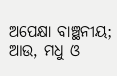ଅପେକ୍ଷା ବାଞ୍ଛନୀୟ;
ଆଉ, ମଧୁ ଓ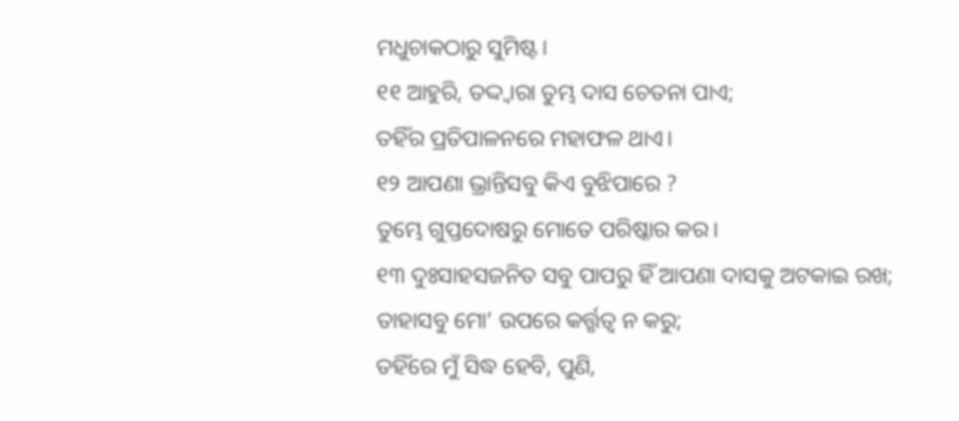ମଧୁଚାକଠାରୁ ସୁମିଷ୍ଟ।
୧୧ ଆହୁରି, ତଦ୍ଦ୍ୱାରା ତୁମ୍ଭ ଦାସ ଚେତନା ପାଏ;
ତହିଁର ପ୍ରତିପାଳନରେ ମହାଫଳ ଥାଏ।
୧୨ ଆପଣା ଭ୍ରାନ୍ତିସବୁ କିଏ ବୁଝିପାରେ ?
ତୁମ୍ଭେ ଗୁପ୍ତଦୋଷରୁ ମୋତେ ପରିଷ୍କାର କର।
୧୩ ଦୁଃସାହସଜନିତ ସବୁ ପାପରୁ ହିଁ ଆପଣା ଦାସକୁ ଅଟକାଇ ରଖ;
ତାହାସବୁ ମୋ’ ଉପରେ କର୍ତ୍ତୃତ୍ୱ ନ କରୁ;
ତହିଁରେ ମୁଁ ସିଦ୍ଧ ହେବି, ପୁଣି,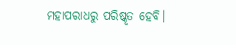ମହାପରାଧରୁ ପରିଷ୍କୃତ ହେବି।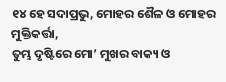୧୪ ହେ ସଦାପ୍ରଭୁ, ମୋହର ଶୈଳ ଓ ମୋହର ମୁକ୍ତିକର୍ତ୍ତା,
ତୁମ୍ଭ ଦୃଷ୍ଟିରେ ମୋ’ ମୁଖର ବାକ୍ୟ ଓ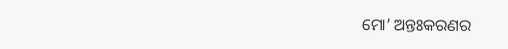ମୋ’ ଅନ୍ତଃକରଣର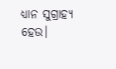ଧ୍ୟାନ ସୁଗ୍ରାହ୍ୟ ହେଉ।